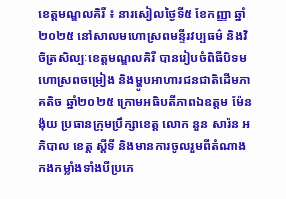ខេត្តមណ្ឌលគិរី ៖ នារសៀលថ្ងៃទី៥ ខែកញ្ញា ឆ្នាំ២០២៥ នៅសាលមហោស្រពមន្ទីរវប្បធម៌ និងវិចិត្រសិល្បៈខេត្តមណ្ឌលគិរី បានរៀបចំពិធីបិទមហោស្រពចម្រៀង និងម្ហូបអាហារជនជាតិដើមភាគតិច ឆ្នាំ២០២៥ ក្រោមអធិបតីភាពឯឧត្តម ម៉ែន ង៉ុយ ប្រធានក្រុមប្រឹក្សាខេត្ត លោក នួន សារ៉ន អភិបាល ខេត្ត ស្តីទី និងមានការចូលរួមពីតំណាងកងកម្លាំងទាំងបីប្រភេ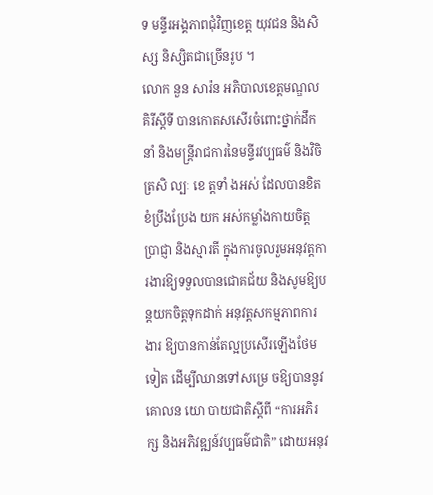ទ មន្ទីរអង្គភាពជុំវិញខេត្ត យុវជន និងសិស្ស និស្សិតជាច្រើនរូប ។
លោក នួន សារ៉ន អភិបាលខេត្តមណ្ឌលគិរីស្តីទី បានកោតសសើរចំពោះថ្នាក់ដឹកនាំ និងមន្ត្រីរាជការនៃមន្ទីរវប្បធម៌ និងវិចិត្រសិ ល្បៈ ខេ ត្តទាំ ងអស់ ដែលបានខិតខំប្រឹងប្រែង យក អស់កម្លាំងកាយចិត្ត ប្រាជ្ញា និងស្មារតី ក្នុងការចូលរួមអនុវត្តការងារឱ្យទទួលបានជោគជ័យ និងសូមឱ្យបន្តយកចិត្តទុកដាក់ អនុវត្តសកម្មភាពការងារ ឱ្យបានកាន់តែល្អប្រសើរឡើងថែមទៀត ដើម្បីឈានទៅសម្រេ ចឱ្យបាននូវគោលន យោ បាយជាតិស្តីពី “ការអភិរក្ស និងអភិវឌ្ឍន៍វប្បធម៌ជាតិ” ដោយអនុវ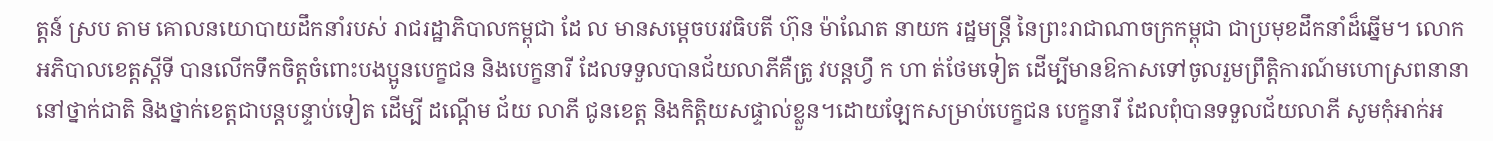ត្តន៍ ស្រប តាម គោលនយោបាយដឹកនាំរបស់ រាជរដ្ឋាភិបាលកម្ពុជា ដែ ល មានសម្តេចបរវធិបតី ហ៊ុន ម៉ាណែត នាយក រដ្ឋមន្ត្រី នៃព្រះរាជាណាចក្រកម្ពុជា ជាប្រមុខដឹកនាំដ៏ឆ្នើម។ លោក អភិបាលខេត្តស្តីទី បានលើកទឹកចិត្តចំពោះបងប្អូនបេក្ខជន និងបេក្ខនារី ដែលទទួលបានជ័យលាភីគឺត្រូ វបន្តហ្វឹ ក ហា ត់ថែមទៀត ដើម្បីមានឱកាសទៅចូលរួមព្រឹត្តិការណ៍មហោស្រពនានានៅថ្នាក់ជាតិ និងថ្នាក់ខេត្តជាបន្តបន្ទាប់ទៀត ដើម្បី ដណ្ដើម ជ័យ លាភី ជូនខេត្ត និងកិត្តិយសផ្ទាល់ខ្លួន។ដោយឡែកសម្រាប់បេក្ខជន បេក្ខនារី ដែលពុំបានទទួលជ័យលាភី សូមកុំអាក់អ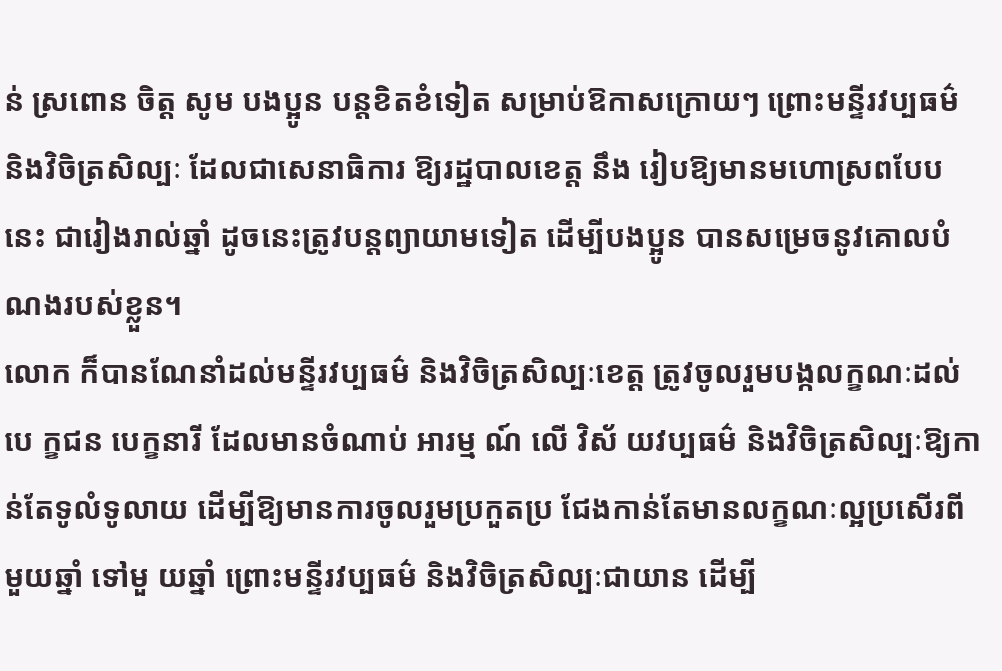ន់ ស្រពោន ចិត្ត សូម បងប្អូន បន្តខិតខំទៀត សម្រាប់ឱកាសក្រោយៗ ព្រោះមន្ទីរវប្បធម៌ និងវិចិត្រសិល្បៈ ដែលជាសេនាធិការ ឱ្យរដ្ឋបាលខេត្ត នឹង រៀបឱ្យមានមហោស្រពបែបនេះ ជារៀងរាល់ឆ្នាំ ដូចនេះត្រូវបន្តព្យាយាមទៀត ដើម្បីបងប្អូន បានសម្រេចនូវគោលបំណងរបស់ខ្លួន។
លោក ក៏បានណែនាំដល់មន្ទីរវប្បធម៌ និងវិចិត្រសិល្បៈខេត្ត ត្រូវចូលរួមបង្កលក្ខណៈដល់បេ ក្ខជន បេក្ខនារី ដែលមានចំណាប់ អារម្ម ណ៍ លើ វិស័ យវប្បធម៌ និងវិចិត្រសិល្បៈឱ្យកាន់តែទូលំទូលាយ ដើម្បីឱ្យមានការចូលរួមប្រកួតប្រ ជែងកាន់តែមានលក្ខណៈល្អប្រសើរពីមួយឆ្នាំ ទៅមួ យឆ្នាំ ព្រោះមន្ទីរវប្បធម៌ និងវិចិត្រសិល្បៈជាយាន ដើម្បី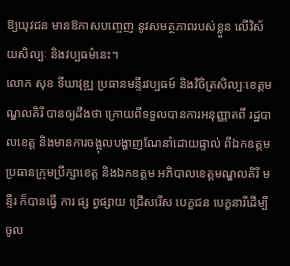ឱ្យយុវជន មានឱកាសបញ្ចេញ នូវសមត្ថភាពរបស់ខ្លួន លើវិស័យសិល្បៈ និងវប្បធម៌នេះ។
លោក សុខ ទីឃាវុឌ្ឍ ប្រធានមន្ទីរវប្បធម៍ និងវិចិត្រសិល្បៈខេត្តមណ្ឌលគិរី បានឲ្យដឹងថា ក្រោយពីទទួលបានការអនុញ្ញាតពី រដ្ឋបាលខេត្ត និងមានការចង្អុលបង្ហាញណែនាំដោយផ្ទាល់ ពីឯកឧត្ដម ប្រធានក្រុមប្រឹក្សាខេត្ត និងឯកឧត្តម អភិបាលខេត្តមណ្ឌលគិរី មន្ទីរ ក៏បានធ្វើ ការ ផ្ស ព្វផ្សាយ ជ្រើសរើស បេក្ខជន បេក្ខនារីដើម្បីចូល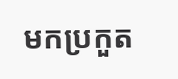មកប្រកួត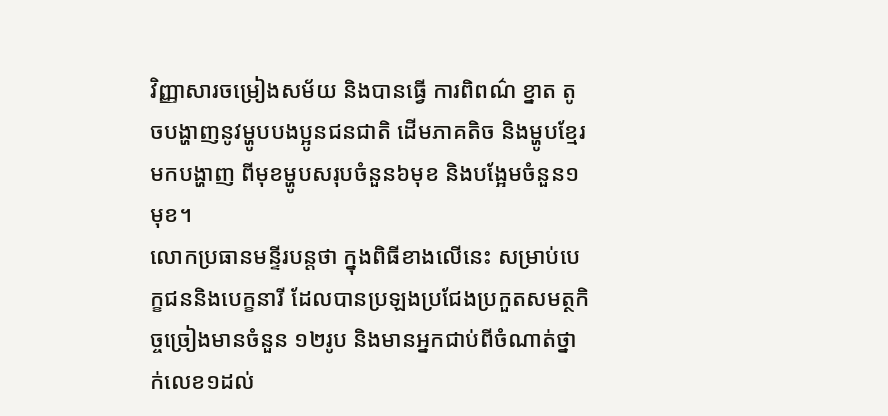វិញ្ញាសារចម្រៀងសម័យ និងបានធ្វើ ការពិពណ៌ ខ្នាត តូចបង្ហាញនូវម្ហូបបងប្អូនជនជាតិ ដើមភាគតិច និងម្ហូបខ្មែរមកបង្ហាញ ពីមុខម្ហូបសរុបចំនួន៦មុខ និងបង្អែមចំនួន១មុខ។
លោកប្រធានមន្ទីរបន្តថា ក្នុងពិធីខាងលើនេះ សម្រាប់បេក្ខជននិងបេក្ខនារី ដែលបានប្រឡងប្រជែងប្រកួតសមត្ថកិច្ចច្រៀងមានចំនួន ១២រូប និងមានអ្នកជាប់ពីចំណាត់ថ្នាក់លេខ១ដល់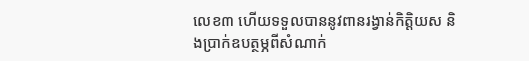លេខ៣ ហើយទទួលបាននូវពានរង្វាន់កិត្តិយស និងប្រាក់ឧបត្ថម្ភពីសំណាក់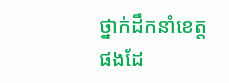ថ្នាក់ដឹកនាំខេត្តផងដែ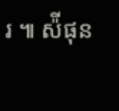រ ៕ ស៉ីផុន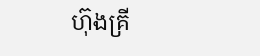ហ៊ុងគ្រី